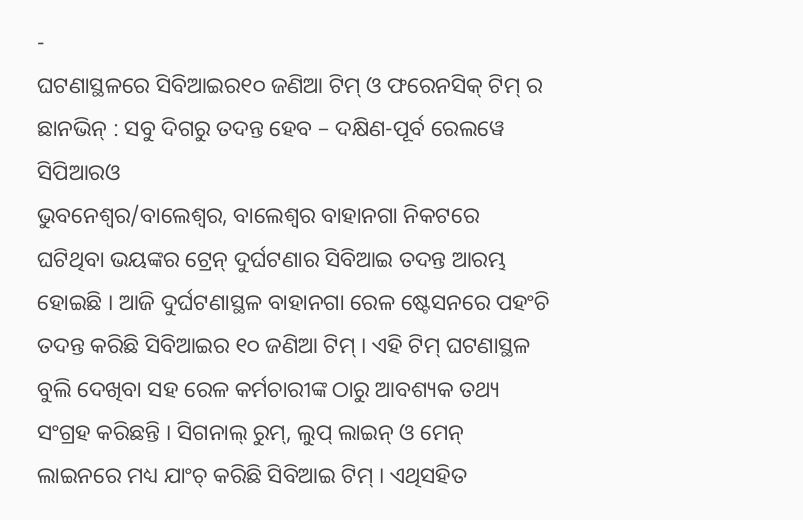-
ଘଟଣାସ୍ଥଳରେ ସିବିଆଇର୧୦ ଜଣିଆ ଟିମ୍ ଓ ଫରେନସିକ୍ ଟିମ୍ ର ଛାନଭିନ୍ : ସବୁ ଦିଗରୁ ତଦନ୍ତ ହେବ – ଦକ୍ଷିଣ-ପୂର୍ବ ରେଲୱେ ସିପିଆରଓ
ଭୁବନେଶ୍ଵର/ବାଲେଶ୍ଵର, ବାଲେଶ୍ଵର ବାହାନଗା ନିକଟରେ ଘଟିଥିବା ଭୟଙ୍କର ଟ୍ରେନ୍ ଦୁର୍ଘଟଣାର ସିବିଆଇ ତଦନ୍ତ ଆରମ୍ଭ ହୋଇଛି । ଆଜି ଦୁର୍ଘଟଣାସ୍ଥଳ ବାହାନଗା ରେଳ ଷ୍ଟେସନରେ ପହଂଚି ତଦନ୍ତ କରିଛି ସିବିଆଇର ୧୦ ଜଣିଆ ଟିମ୍ । ଏହି ଟିମ୍ ଘଟଣାସ୍ଥଳ ବୁଲି ଦେଖିବା ସହ ରେଳ କର୍ମଚାରୀଙ୍କ ଠାରୁ ଆବଶ୍ୟକ ତଥ୍ୟ ସଂଗ୍ରହ କରିଛନ୍ତି । ସିଗନାଲ୍ ରୁମ୍, ଲୁପ୍ ଲାଇନ୍ ଓ ମେନ୍ ଲାଇନରେ ମଧ୍ୟ ଯାଂଚ୍ କରିଛି ସିବିଆଇ ଟିମ୍ । ଏଥିସହିତ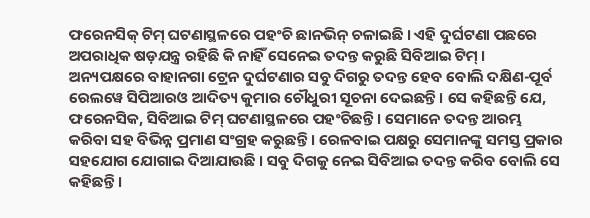ଫରେନସିକ୍ ଟିମ୍ ଘଟଣାସ୍ଥଳରେ ପହଂଚି ଛାନଭିନ୍ ଚଳାଇଛି । ଏହି ଦୁର୍ଘଟଣା ପଛରେ ଅପରାଧିକ ଷଡ଼ଯନ୍ତ୍ର ରହିଛି କି ନାହିଁ ସେନେଇ ତଦନ୍ତ କରୁଛି ସିବିଆଇ ଟିମ୍ ।
ଅନ୍ୟପକ୍ଷରେ ବାହାନଗା ଟ୍ରେନ ଦୁର୍ଘଟଣାର ସବୁ ଦିଗରୁ ତଦନ୍ତ ହେବ ବୋଲି ଦକ୍ଷିଣ-ପୂର୍ବ ରେଲୱେ ସିପିଆରଓ ଆଦିତ୍ୟ କୁମାର ଚୌଧୁରୀ ସୂଚନା ଦେଇଛନ୍ତି । ସେ କହିଛନ୍ତି ଯେ, ଫରେନସିକ, ସିବିଆଇ ଟିମ୍ ଘଟଣାସ୍ଥଳରେ ପହଂଚିଛନ୍ତି । ସେମାନେ ତଦନ୍ତ ଆରମ୍ଭ କରିବା ସହ ବିଭିନ୍ନ ପ୍ରମାଣ ସଂଗ୍ରହ କରୁଛନ୍ତି । ରେଳବାଇ ପକ୍ଷରୁ ସେମାନଙ୍କୁ ସମସ୍ତ ପ୍ରକାର ସହଯୋଗ ଯୋଗାଇ ଦିଆଯାଉଛି । ସବୁ ଦିଗକୁ ନେଇ ସିବିଆଇ ତଦନ୍ତ କରିବ ବୋଲି ସେ କହିଛନ୍ତି ।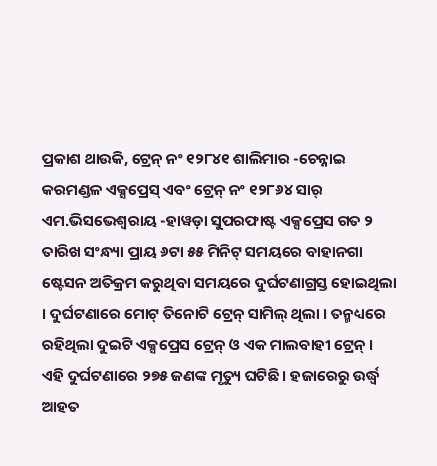ପ୍ରକାଶ ଥାଉକି, ଟ୍ରେନ୍ ନଂ ୧୨୮୪୧ ଶାଲିମାର -ଚେନ୍ନାଇ କରମଣ୍ଡଳ ଏକ୍ସପ୍ରେସ୍ ଏବଂ ଟ୍ରେନ୍ ନଂ ୧୨୮୬୪ ସାର୍ ଏମ.ଭିସଭେଶ୍ଵରାୟ -ହାୱଡ଼ା ସୁପରଫାଷ୍ଟ ଏକ୍ସପ୍ରେସ ଗତ ୨ ତାରିଖ ସଂନ୍ଧ୍ୟା ପ୍ରାୟ ୬ଟା ୫୫ ମିନିଟ୍ ସମୟରେ ବାହାନଗା ଷ୍ଟେସନ ଅତିକ୍ରମ କରୁଥିବା ସମୟରେ ଦୁର୍ଘଟଣାଗ୍ରସ୍ତ ହୋଇଥିଲା । ଦୁର୍ଘଟଣାରେ ମୋଟ୍ ତିନୋଟି ଟ୍ରେନ୍ ସାମିଲ୍ ଥିଲା । ତନ୍ମଧ୍ୟରେ ରହିଥିଲା ଦୁଇଟି ଏକ୍ସପ୍ରେସ ଟ୍ରେନ୍ ଓ ଏକ ମାଲବାହୀ ଟ୍ରେନ୍ । ଏହି ଦୁର୍ଘଟଣାରେ ୨୭୫ ଜଣଙ୍କ ମୃତ୍ୟୁ ଘଟିଛି । ହଜାରେରୁ ଉର୍ଦ୍ଧ୍ଵ ଆହତ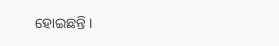ହୋଇଛନ୍ତି ।